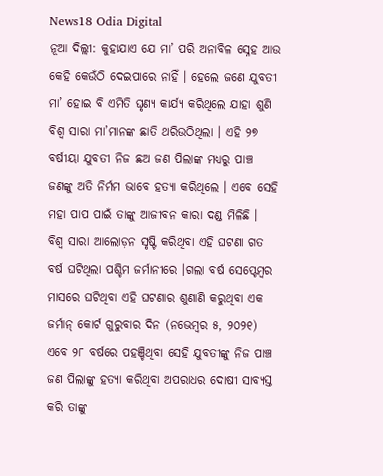News18 Odia Digital
ନୂଆ ଦିଲ୍ଲୀ: କୁହାଯାଏ ଯେ ମା’ ପରି ଅନାବିଳ ସ୍ନେହ ଆଉ କେହି କେଉଁଠି ଦେଇପାରେ ନାହିଁ । ହେଲେ ଜଣେ ଯୁବତୀ ମା’ ହୋଇ ବି ଏମିତି ଘୃଣ୍ୟ କାର୍ଯ୍ୟ କରିଥିଲେ ଯାହା ଶୁଣି ବିଶ୍ୱ ସାରା ମା’ମାନଙ୍କ ଛାତି ଥରିଉଠିଥିଲା । ଏହି ୨୭ ବର୍ଷୀୟା ଯୁବତୀ ନିଜ ଛଅ ଜଣ ପିଲାଙ୍କ ମଧ୍ୟରୁ ପାଞ୍ଚ ଜଣଙ୍କୁ ଅତି ନିର୍ମମ ଭାବେ ହତ୍ୟା କରିଥିଲେ । ଏବେ ସେହି ମହା ପାପ ପାଇଁ ତାଙ୍କୁ ଆଜୀବନ କାରା ଦଣ୍ଡ ମିଳିଛି ।
ବିଶ୍ୱ ସାରା ଆଲୋଡ଼ନ ସୃଷ୍ଟି କରିଥିବା ଏହି ଘଟଣା ଗତ ବର୍ଷ ଘଟିଥିଲା ପଶ୍ଚିମ ଜର୍ମାନୀରେ ।ଗଲା ବର୍ଷ ସେପ୍ଟେମ୍ବର ମାସରେ ଘଟିଥିବା ଏହି ଘଟଣାର ଶୁଣାଣି କରୁଥିବା ଏକ ଜର୍ମାନ୍ କୋର୍ଟ ଗୁରୁବାର ଦିନ (ନଭେମ୍ବର ୫, ୨୦୨୧) ଏବେ ୨୮ ବର୍ଷରେ ପହଞ୍ଚିଥିବା ସେହି ଯୁବତୀଙ୍କୁ ନିଜ ପାଞ୍ଚ ଜଣ ପିଲାଙ୍କୁ ହତ୍ୟା କରିଥିବା ଅପରାଧର ଦୋଷୀ ସାବ୍ୟସ୍ତ କରି ତାଙ୍କୁ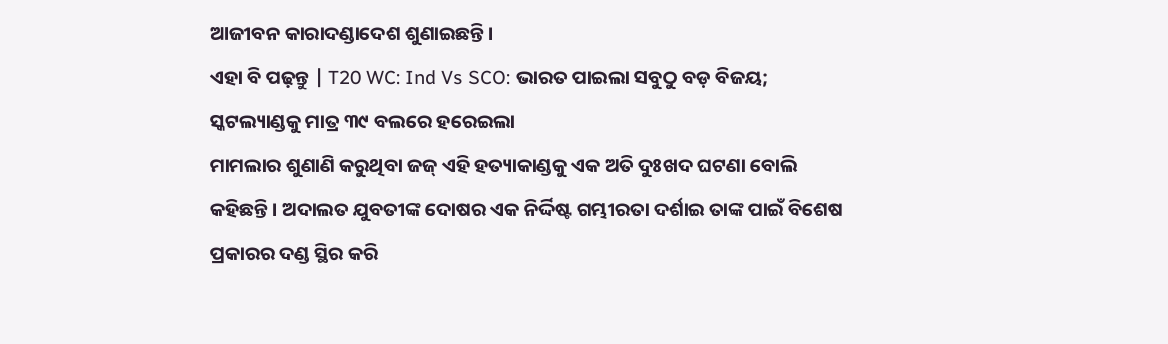ଆଜୀବନ କାରାଦଣ୍ଡାଦେଶ ଶୁଣାଇଛନ୍ତି ।
ଏହା ବି ପଢ଼ନ୍ତୁ | T20 WC: Ind Vs SCO: ଭାରତ ପାଇଲା ସବୁଠୁ ବଡ଼ ବିଜୟ; ସ୍କଟଲ୍ୟାଣ୍ଡକୁ ମାତ୍ର ୩୯ ବଲରେ ହରେଇଲା
ମାମଲାର ଶୁଣାଣି କରୁଥିବା ଜଜ୍ ଏହି ହତ୍ୟାକାଣ୍ଡକୁ ଏକ ଅତି ଦୁଃଖଦ ଘଟଣା ବୋଲି କହିଛନ୍ତି । ଅଦାଲତ ଯୁବତୀଙ୍କ ଦୋଷର ଏକ ନିର୍ଦ୍ଦିଷ୍ଟ ଗମ୍ଭୀରତା ଦର୍ଶାଇ ତାଙ୍କ ପାଇଁ ବିଶେଷ ପ୍ରକାରର ଦଣ୍ଡ ସ୍ଥିର କରି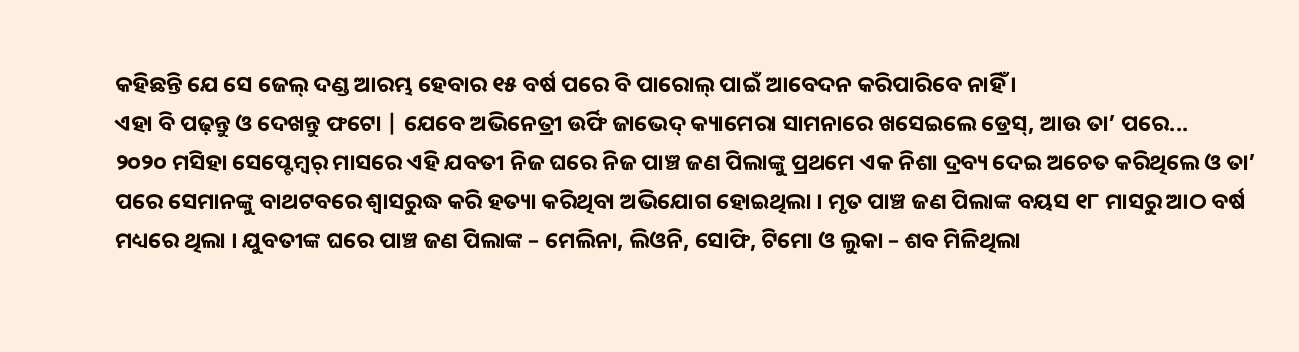କହିଛନ୍ତି ଯେ ସେ ଜେଲ୍ ଦଣ୍ଡ ଆରମ୍ଭ ହେବାର ୧୫ ବର୍ଷ ପରେ ବି ପାରୋଲ୍ ପାଇଁ ଆବେଦନ କରିପାରିବେ ନାହିଁ ।
ଏହା ବି ପଢ଼ନ୍ତୁ ଓ ଦେଖନ୍ତୁ ଫଟୋ | ଯେବେ ଅଭିନେତ୍ରୀ ଉର୍ଫି ଜାଭେଦ୍ କ୍ୟାମେରା ସାମନାରେ ଖସେଇଲେ ଡ୍ରେସ୍, ଆଉ ତା’ ପରେ...
୨୦୨୦ ମସିହା ସେପ୍ଟେମ୍ବର୍ ମାସରେ ଏହି ଯବତୀ ନିଜ ଘରେ ନିଜ ପାଞ୍ଚ ଜଣ ପିଲାଙ୍କୁ ପ୍ରଥମେ ଏକ ନିଶା ଦ୍ରବ୍ୟ ଦେଇ ଅଚେତ କରିଥିଲେ ଓ ତା’ ପରେ ସେମାନଙ୍କୁ ବାଥଟବରେ ଶ୍ୱାସରୁଦ୍ଧ କରି ହତ୍ୟା କରିଥିବା ଅଭିଯୋଗ ହୋଇଥିଲା । ମୃତ ପାଞ୍ଚ ଜଣ ପିଲାଙ୍କ ବୟସ ୧୮ ମାସରୁ ଆଠ ବର୍ଷ ମଧ୍ୟରେ ଥିଲା । ଯୁବତୀଙ୍କ ଘରେ ପାଞ୍ଚ ଜଣ ପିଲାଙ୍କ – ମେଲିନା, ଲିଓନି, ସୋଫି, ଟିମୋ ଓ ଲୁକା – ଶବ ମିଳିଥିଲା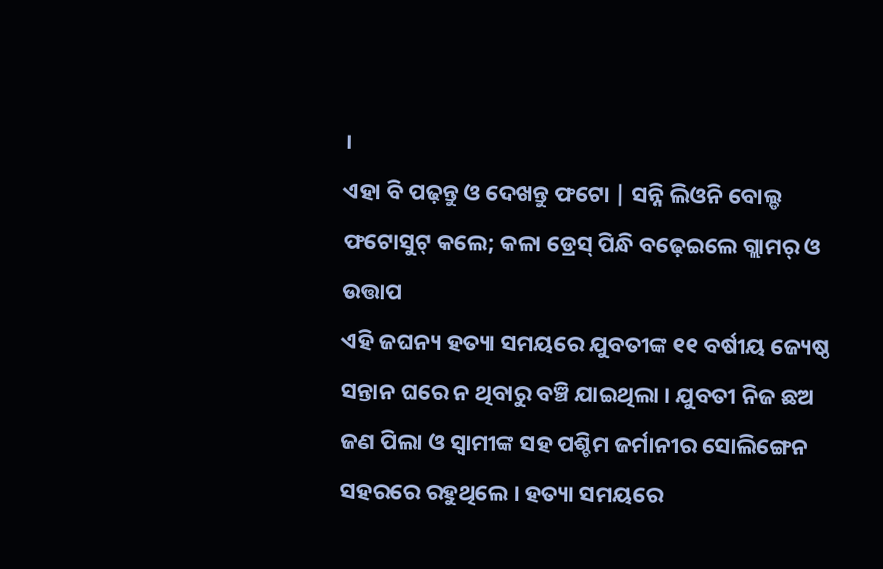।
ଏହା ବି ପଢ଼ନ୍ତୁ ଓ ଦେଖନ୍ତୁ ଫଟୋ | ସନ୍ନି ଲିଓନି ବୋଲ୍ଡ ଫଟୋସୁଟ୍ କଲେ; କଳା ଡ୍ରେସ୍ ପିନ୍ଧି ବଢ଼େଇଲେ ଗ୍ଲାମର୍ ଓ ଉତ୍ତାପ
ଏହି ଜଘନ୍ୟ ହତ୍ୟା ସମୟରେ ଯୁବତୀଙ୍କ ୧୧ ବର୍ଷୀୟ ଜ୍ୟେଷ୍ଠ ସନ୍ତାନ ଘରେ ନ ଥିବାରୁ ବଞ୍ଚି ଯାଇଥିଲା । ଯୁବତୀ ନିଜ ଛଅ ଜଣ ପିଲା ଓ ସ୍ୱାମୀଙ୍କ ସହ ପଶ୍ଚିମ ଜର୍ମାନୀର ସୋଲିଙ୍ଗେନ ସହରରେ ରହୁଥିଲେ । ହତ୍ୟା ସମୟରେ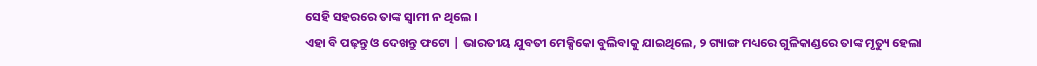ସେହି ସହରରେ ତାଙ୍କ ସ୍ୱାମୀ ନ ଥିଲେ ।
ଏହା ବି ପଢ଼ନ୍ତୁ ଓ ଦେଖନ୍ତୁ ଫଟୋ | ଭାରତୀୟ ଯୁବତୀ ମେକ୍ସିକୋ ବୁଲିବାକୁ ଯାଇଥିଲେ, ୨ ଗ୍ୟାଙ୍ଗ ମଧ୍ୟରେ ଗୁଳିକାଣ୍ଡରେ ତାଙ୍କ ମୃତ୍ୟୁ ହେଲା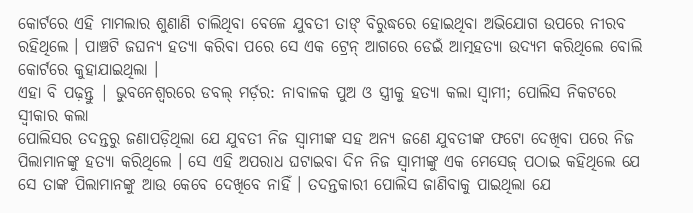କୋର୍ଟରେ ଏହି ମାମଲାର ଶୁଣାଣି ଚାଲିଥିବା ବେଳେ ଯୁବତୀ ତାଙ୍ ବିରୁଦ୍ଧରେ ହୋଇଥିବା ଅଭିଯୋଗ ଉପରେ ନୀରବ ରହିଥିଲେ । ପାଞ୍ଚଟି ଜଘନ୍ୟ ହତ୍ୟା କରିବା ପରେ ସେ ଏକ ଟ୍ରେନ୍ ଆଗରେ ଡେଇଁ ଆତ୍ମହତ୍ୟା ଉଦ୍ୟମ କରିଥିଲେ ବୋଲି କୋର୍ଟରେ କୁହାଯାଇଥିଲା ।
ଏହା ବି ପଢ଼ନ୍ତୁ | ଭୁବନେଶ୍ବରରେ ଡବଲ୍ ମର୍ଡ଼ର: ନାବାଳକ ପୁଅ ଓ ସ୍ତ୍ରୀକୁ ହତ୍ୟା କଲା ସ୍ବାମୀ; ପୋଲିସ ନିକଟରେ ସ୍ୱୀକାର କଲା
ପୋଲିସର ତଦନ୍ତରୁ ଜଣାପଡ଼ିଥିଲା ଯେ ଯୁବତୀ ନିଜ ସ୍ୱାମୀଙ୍କ ସହ ଅନ୍ୟ ଜଣେ ଯୁବତୀଙ୍କ ଫଟୋ ଦେଖିବା ପରେ ନିଜ ପିଲାମାନଙ୍କୁ ହତ୍ୟା କରିଥିଲେ । ସେ ଏହି ଅପରାଧ ଘଟାଇବା ଦିନ ନିଜ ସ୍ୱାମୀଙ୍କୁ ଏକ ମେସେଜ୍ ପଠାଇ କହିଥିଲେ ଯେ ସେ ତାଙ୍କ ପିଲାମାନଙ୍କୁ ଆଉ କେବେ ଦେଖିବେ ନାହିଁ । ତଦନ୍ତକାରୀ ପୋଲିସ ଜାଣିବାକୁ ପାଇଥିଲା ଯେ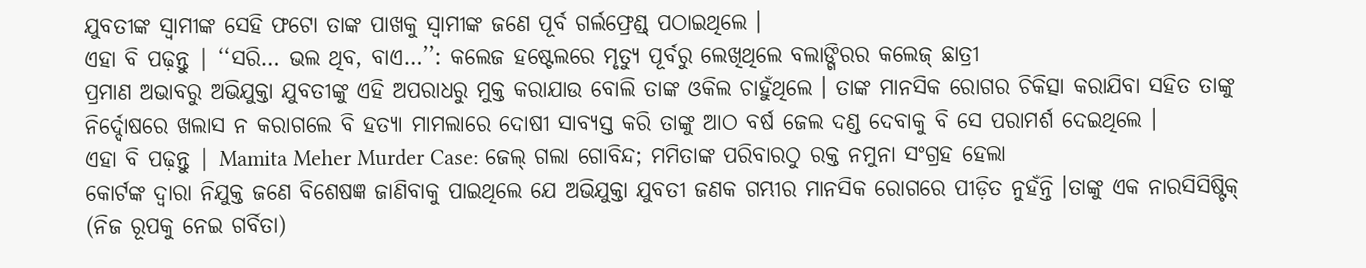ଯୁବତୀଙ୍କ ସ୍ୱାମୀଙ୍କ ସେହି ଫଟୋ ତାଙ୍କ ପାଖକୁ ସ୍ୱାମୀଙ୍କ ଜଣେ ପୂର୍ବ ଗର୍ଲଫ୍ରେଣ୍ଡ୍ ପଠାଇଥିଲେ ।
ଏହା ବି ପଢ଼ନ୍ତୁ | ‘‘ସରି… ଭଲ ଥିବ, ବାଏ…’’: କଲେଜ ହଷ୍ଟେଲରେ ମୃତ୍ୟୁ ପୂର୍ବରୁ ଲେଖିଥିଲେ ବଲାଙ୍ଗିରର କଲେଜ୍ ଛାତ୍ରୀ
ପ୍ରମାଣ ଅଭାବରୁ ଅଭିଯୁକ୍ତା ଯୁବତୀଙ୍କୁ ଏହି ଅପରାଧରୁ ମୁକ୍ତ କରାଯାଉ ବୋଲି ତାଙ୍କ ଓକିଲ ଚାହୁଁଥିଲେ । ତାଙ୍କ ମାନସିକ ରୋଗର ଚିକିତ୍ସା କରାଯିବା ସହିତ ତାଙ୍କୁ ନିର୍ଦ୍ଦୋଷରେ ଖଲାସ ନ କରାଗଲେ ବି ହତ୍ୟା ମାମଲାରେ ଦୋଷୀ ସାବ୍ୟସ୍ତ କରି ତାଙ୍କୁ ଆଠ ବର୍ଷ ଜେଲ ଦଣ୍ଡ ଦେବାକୁ ବି ସେ ପରାମର୍ଶ ଦେଇଥିଲେ ।
ଏହା ବି ପଢ଼ନ୍ତୁ | Mamita Meher Murder Case: ଜେଲ୍ ଗଲା ଗୋବିନ୍ଦ; ମମିତାଙ୍କ ପରିବାରଠୁ ରକ୍ତ ନମୁନା ସଂଗ୍ରହ ହେଲା
କୋର୍ଟଙ୍କ ଦ୍ୱାରା ନିଯୁକ୍ତ ଜଣେ ବିଶେଷଜ୍ଞ ଜାଣିବାକୁ ପାଇଥିଲେ ଯେ ଅଭିଯୁକ୍ତା ଯୁବତୀ ଜଣକ ଗମ୍ଭୀର ମାନସିକ ରୋଗରେ ପୀଡ଼ିତ ନୁହଁନ୍ତି ।ତାଙ୍କୁ ଏକ ନାରସିସିଷ୍ଟିକ୍ (ନିଜ ରୂପକୁ ନେଇ ଗର୍ବିତା)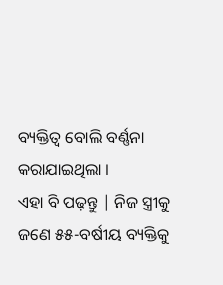ବ୍ୟକ୍ତିତ୍ୱ ବୋଲି ବର୍ଣ୍ଣନା କରାଯାଇଥିଲା ।
ଏହା ବି ପଢ଼ନ୍ତୁ | ନିଜ ସ୍ତ୍ରୀକୁ ଜଣେ ୫୫-ବର୍ଷୀୟ ବ୍ୟକ୍ତିକୁ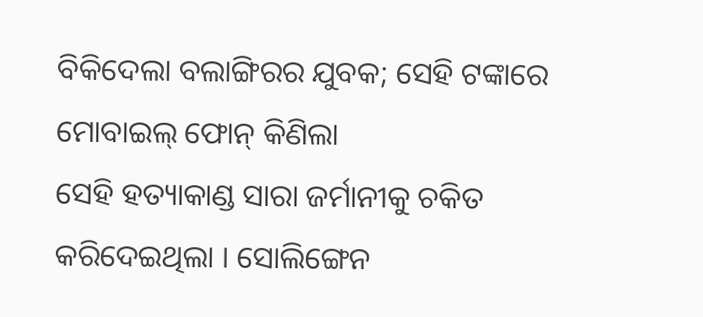ବିକିଦେଲା ବଲାଙ୍ଗିରର ଯୁବକ; ସେହି ଟଙ୍କାରେ ମୋବାଇଲ୍ ଫୋନ୍ କିଣିଲା
ସେହି ହତ୍ୟାକାଣ୍ଡ ସାରା ଜର୍ମାନୀକୁ ଚକିତ କରିଦେଇଥିଲା । ସୋଲିଙ୍ଗେନ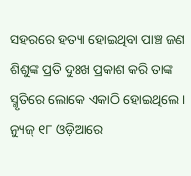ସହରରେ ହତ୍ୟା ହୋଇଥିବା ପାଞ୍ଚ ଜଣ ଶିଶୁଙ୍କ ପ୍ରତି ଦୁଃଖ ପ୍ରକାଶ କରି ତାଙ୍କ ସ୍ମୃତିରେ ଲୋକେ ଏକାଠି ହୋଇଥିଲେ ।
ନ୍ୟୁଜ୍ ୧୮ ଓଡ଼ିଆରେ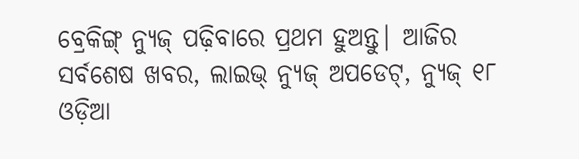ବ୍ରେକିଙ୍ଗ୍ ନ୍ୟୁଜ୍ ପଢ଼ିବାରେ ପ୍ରଥମ ହୁଅନ୍ତୁ| ଆଜିର ସର୍ବଶେଷ ଖବର, ଲାଇଭ୍ ନ୍ୟୁଜ୍ ଅପଡେଟ୍, ନ୍ୟୁଜ୍ ୧୮ ଓଡ଼ିଆ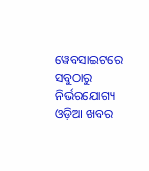ୱେବସାଇଟରେ ସବୁଠାରୁ ନିର୍ଭରଯୋଗ୍ୟ ଓଡ଼ିଆ ଖବର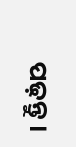ପଢ଼ନ୍ତୁ ।